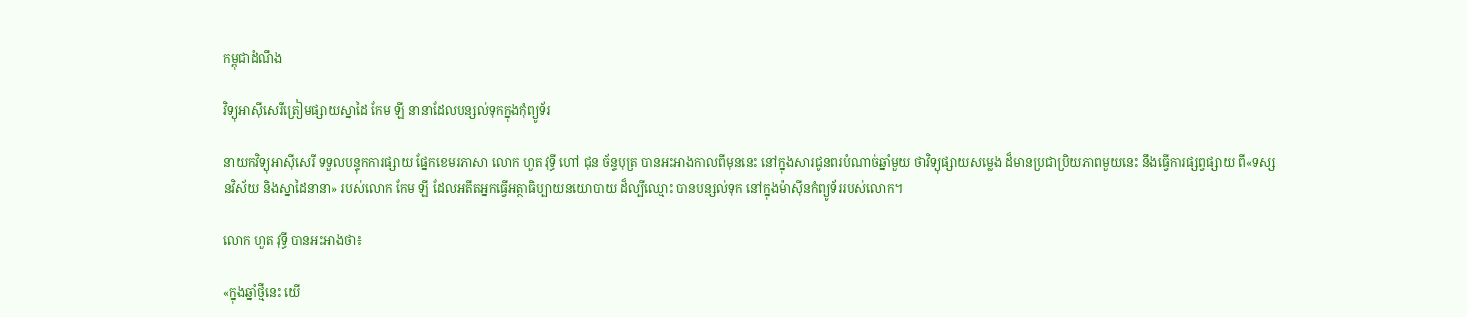កម្ពុជាដំណឹង

វិទ្យុអាស៊ីសេរីត្រៀមផ្សាយស្នាដៃ កែម ឡី នានាដែលបន្សល់ទុកក្នុងកុំព្យូទ័រ

នាយកវិទ្យុអាស៊ីសេរី ទទួលបន្ទុកការផ្សាយ ផ្នែកខេមរភាសា លោក ហួត វុទ្ធី ហៅ ជុន ច័ន្ទបុត្រ បានអះអាងកាលពីមុននេះ នៅក្នុងសារជូនពរបំណាច់ឆ្នាំមួយ ថាវិទ្យុផ្សាយសម្លេង ដ៏មានប្រជាប្រិយភាពមួយនេះ នឹងធ្វើការផ្សព្វផ្សាយ ពី«ទស្សនវិស័យ និងស្នាដៃនានា» របស់លោក កែម ឡី ដែលអតីតអ្នកធ្វើអត្ថាធិប្បាយនយោបាយ ដ៏ល្បីឈ្មោះ បានបន្សល់ទុក នៅក្នុងម៉ាស៊ីនកំព្យូទ័ររបស់លោក។

លោក ហួត វុទ្ធី បានអះអាងថា៖

«ក្នុងឆ្នាំថ្មីនេះ យើ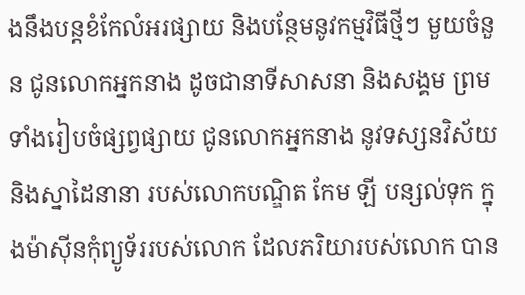ងនឹងបន្តខំកែលំអរផ្សាយ និងបន្ថែមនូវកម្មវិធីថ្មីៗ មួយចំនួន ជូនលោកអ្នកនាង ដូចជានាទីសាសនា និងសង្គម ព្រមទាំងរៀបចំផ្សព្វផ្សាយ ជូនលោកអ្នកនាង នូវទស្សនវិស័យ និងស្នាដៃនានា របស់លោកបណ្ឌិត កែម ឡី បន្សល់ទុក ក្នុងម៉ាស៊ីនកុំព្យូទ័ររបស់លោក ដែលភរិយារបស់លោក បាន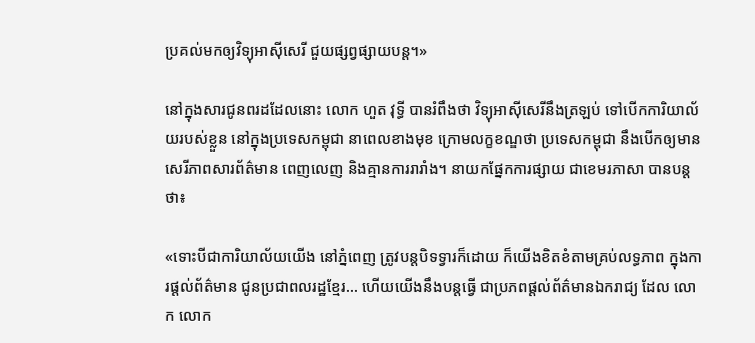ប្រគល់មកឲ្យវិទ្យុអាស៊ីសេរី ជួយផ្សព្វផ្សាយបន្ត។»

នៅក្នុងសារជូនពរដដែលនោះ លោក ហួត វុទ្ធី បានរំពឹងថា វិទ្យុអាស៊ីសេរីនឹងត្រឡប់ ទៅបើកការិយាល័យរបស់ខ្លួន នៅក្នុងប្រទេសកម្ពុជា នាពេលខាងមុខ ក្រោមលក្ខខណ្ឌថា ប្រទេសកម្ពុជា នឹងបើកឲ្យមានសេរីភាពសារព័ត៌មាន ពេញលេញ និងគ្មានការរារាំង។ នាយកផ្នែកការផ្សាយ ជាខេមរភាសា បានបន្តថា៖

«ទោះបីជាការិយាល័យយើង នៅភ្នំពេញ ត្រូវបន្តបិទទ្វារក៏ដោយ ក៏យើងខិតខំតាមគ្រប់លទ្ធភាព ក្នុងការផ្តល់ព័ត៌មាន ជូនប្រជាពលរដ្ឋខ្មែរ… ហើយយើងនឹងបន្តធ្វើ ជាប្រភពផ្តល់ព័ត៌មានឯករាជ្យ ដែល លោក លោក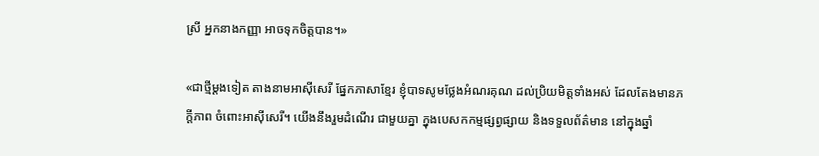ស្រី អ្នកនាងកញ្ញា អាចទុកចិត្តបាន។»

«ជាថ្មីម្តងទៀត តាងនាមអាស៊ីសេរី ផ្នែកភាសាខ្មែរ ខ្ញុំបាទសូមថ្លែងអំណរគុណ ដល់ប្រិយមិត្តទាំងអស់ ដែលតែងមានភក្តីភាព ចំពោះអាស៊ីសេរី។ យើងនឹងរួមដំណើរ ជាមួយគ្នា ក្នុងបេសកកម្មផ្សព្វផ្សាយ និងទទួលព័ត៌មាន នៅក្នុងឆ្នាំ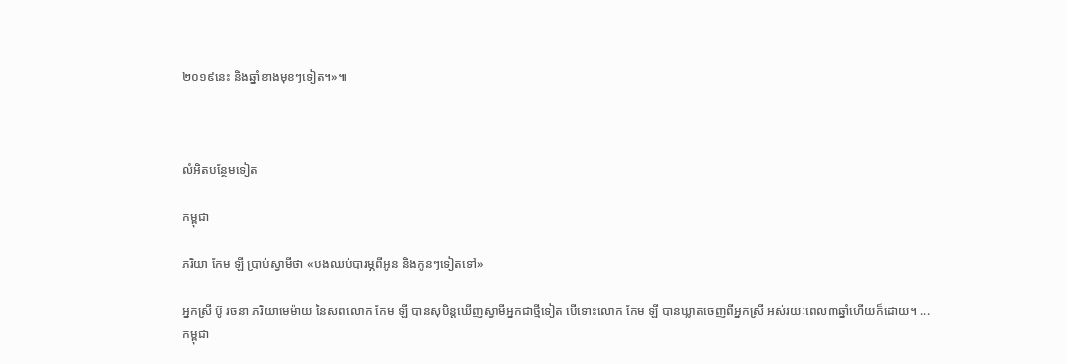២០១៩នេះ និងឆ្នាំខាងមុខៗទៀត។»៕



លំអិតបន្ថែមទៀត

កម្ពុជា

ភរិយា កែម ឡី ប្រាប់ស្វាមីថា «បងឈប់បារម្ភពីអូន និងកូនៗទៀតទៅ»

អ្នកស្រី ប៊ូ រចនា ភរិយាមេម៉ាយ នៃសពលោក កែម ឡី បានសុបិន្តឃើញស្វាមីអ្នកជាថ្មីទៀត បើទោះលោក កែម ឡី បានឃ្លាតចេញពីអ្នកស្រី អស់រយៈពេល៣ឆ្នាំហើយក៏ដោយ។ ...
កម្ពុជា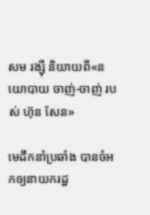សម រង្ស៊ី និយាយពី«នយោបាយ ចាញ់-ចាញ់ របស់ ហ៊ុន សែន»

មេដឹកនាំប្រឆាំង បានចំអកឲ្យនាយករដ្ឋ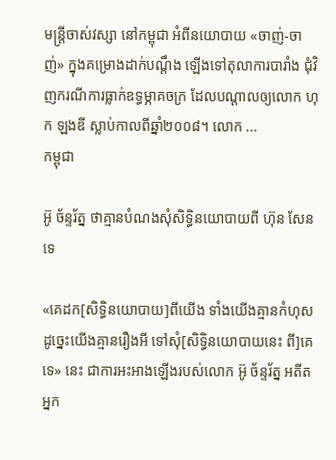មន្ត្រីចាស់វស្សា នៅកម្ពុជា អំពីនយោបាយ «ចាញ់-ចាញ់» ក្នុងគម្រោងដាក់បណ្ដឹង ឡើងទៅតុលាការបារាំង ជុំវិញករណីការធ្លាក់ឧទ្ធម្ភាគចក្រ ដែលបណ្ដាលឲ្យលោក ហុក ឡងឌី ស្លាប់កាលពីឆ្នាំ២០០៨។ លោក ...
កម្ពុជា

អ៊ូ ច័ន្ទរ័ត្ន ថាគ្មានបំណងសុំសិទ្ធិនយោបាយពី ហ៊ុន សែន ទេ

«គេដក[សិទ្ធិនយោបាយ]ពីយើង ទាំងយើងគ្មានកំហុស ដូច្នេះយើងគ្មានរឿងអី ទៅសុំ[សិទ្ធិនយោបាយនេះ ពី]គេទេ» នេះ ជាការអះអាងឡើងរបស់លោក អ៊ូ ច័ន្ទរ័ត្ន អតីតអ្នក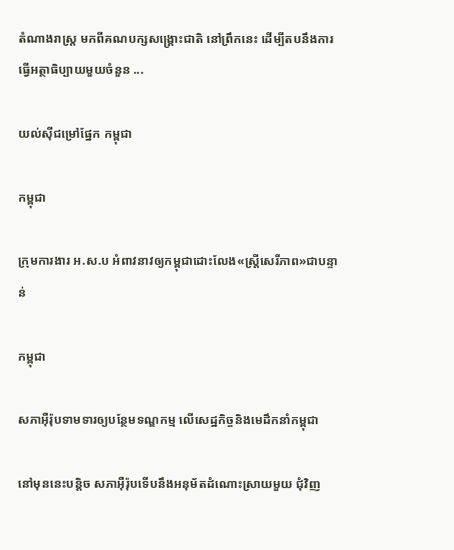តំណាងរាស្ត្រ មកពីគណបក្សសង្គ្រោះជាតិ នៅព្រឹកនេះ ដើម្បីតបនឹងការធ្វើអត្ថាធិប្បាយមួយចំនួន ...

យល់ស៊ីជម្រៅផ្នែក កម្ពុជា

កម្ពុជា

ក្រុមការងារ អ.ស.ប អំពាវនាវឲ្យកម្ពុជាដោះលែង«ស្ត្រីសេរីភាព»ជាបន្ទាន់

កម្ពុជា

សភាអ៊ឺរ៉ុបទាមទារឲ្យបន្ថែមទណ្ឌកម្ម លើសេដ្ឋកិច្ចនិងមេដឹកនាំកម្ពុជា

នៅមុននេះបន្តិច សភាអ៊ឺរ៉ុបទើបនឹងអនុម័តដំណោះស្រាយមួយ ជុំវិញ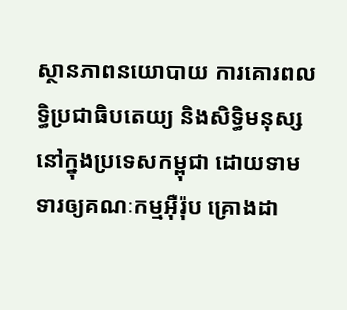ស្ថានភាពនយោបាយ ការគោរពលទ្ធិប្រជាធិបតេយ្យ និងសិទ្ធិមនុស្ស នៅក្នុងប្រទេសកម្ពុជា ដោយទាមទារឲ្យគណៈកម្មអ៊ឺរ៉ុប គ្រោងដា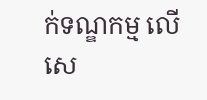ក់ទណ្ឌកម្ម លើសេ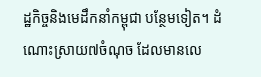ដ្ឋកិច្ចនិងមេដឹកនាំកម្ពុជា បន្ថែមទៀត។ ដំណោះស្រាយ៧ចំណុច ដែលមានលេ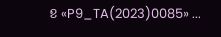ខ «P9_TA(2023)0085» ...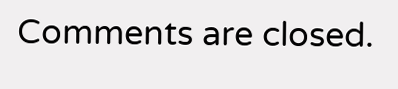Comments are closed.